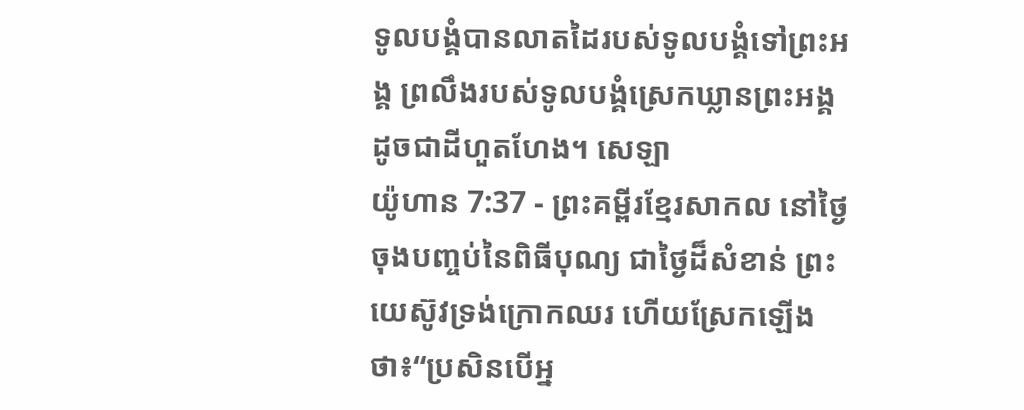ទូលបង្គំបានលាតដៃរបស់ទូលបង្គំទៅព្រះអង្គ ព្រលឹងរបស់ទូលបង្គំស្រេកឃ្លានព្រះអង្គ ដូចជាដីហួតហែង។ សេឡា
យ៉ូហាន 7:37 - ព្រះគម្ពីរខ្មែរសាកល នៅថ្ងៃចុងបញ្ចប់នៃពិធីបុណ្យ ជាថ្ងៃដ៏សំខាន់ ព្រះយេស៊ូវទ្រង់ក្រោកឈរ ហើយស្រែកឡើងថា៖“ប្រសិនបើអ្ន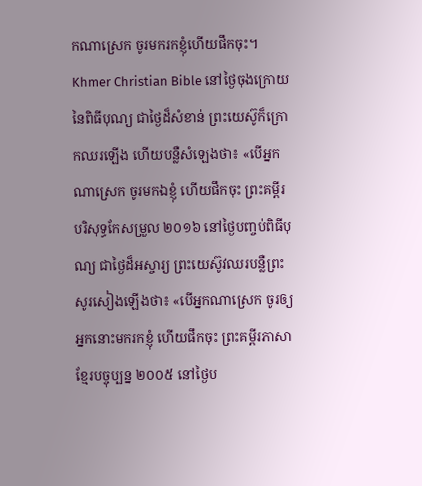កណាស្រេក ចូរមករកខ្ញុំហើយផឹកចុះ។ Khmer Christian Bible នៅថ្ងៃចុងក្រោយនៃពិធីបុណ្យ ជាថ្ងៃដ៏សំខាន់ ព្រះយេស៊ូក៏ក្រោកឈរឡើង ហើយបន្លឺសំឡេងថា៖ «បើអ្នកណាស្រេក ចូរមកឯខ្ញុំ ហើយផឹកចុះ ព្រះគម្ពីរបរិសុទ្ធកែសម្រួល ២០១៦ នៅថ្ងៃបញ្ចប់ពិធីបុណ្យ ជាថ្ងៃដ៏អស្ចារ្យ ព្រះយេស៊ូវឈរបន្លឺព្រះសូរសៀងឡើងថា៖ «បើអ្នកណាស្រេក ចូរឲ្យអ្នកនោះមករកខ្ញុំ ហើយផឹកចុះ ព្រះគម្ពីរភាសាខ្មែរបច្ចុប្បន្ន ២០០៥ នៅថ្ងៃប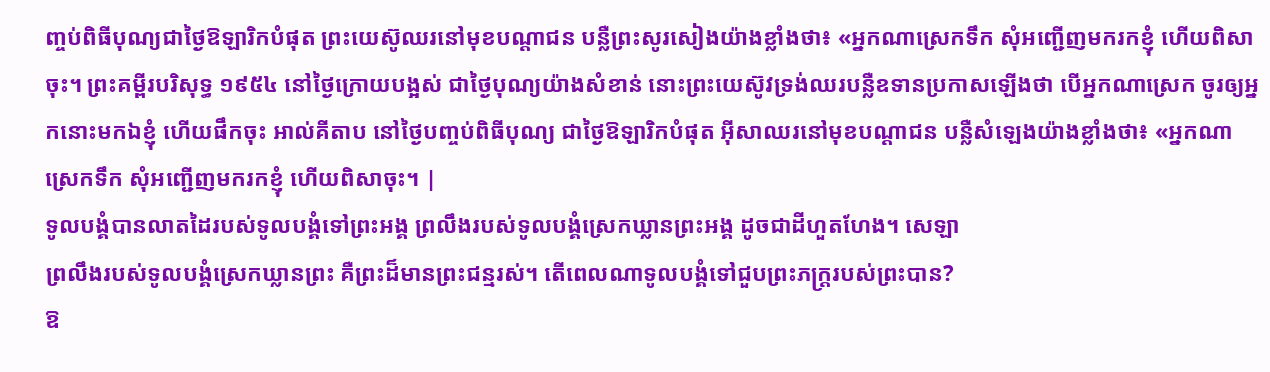ញ្ចប់ពិធីបុណ្យជាថ្ងៃឱឡារិកបំផុត ព្រះយេស៊ូឈរនៅមុខបណ្ដាជន បន្លឺព្រះសូរសៀងយ៉ាងខ្លាំងថា៖ «អ្នកណាស្រេកទឹក សុំអញ្ជើញមករកខ្ញុំ ហើយពិសាចុះ។ ព្រះគម្ពីរបរិសុទ្ធ ១៩៥៤ នៅថ្ងៃក្រោយបង្អស់ ជាថ្ងៃបុណ្យយ៉ាងសំខាន់ នោះព្រះយេស៊ូវទ្រង់ឈរបន្លឺឧទានប្រកាសឡើងថា បើអ្នកណាស្រេក ចូរឲ្យអ្នកនោះមកឯខ្ញុំ ហើយផឹកចុះ អាល់គីតាប នៅថ្ងៃបញ្ចប់ពិធីបុណ្យ ជាថ្ងៃឱឡារិកបំផុត អ៊ីសាឈរនៅមុខបណ្ដាជន បន្លឺសំឡេងយ៉ាងខ្លាំងថា៖ «អ្នកណាស្រេកទឹក សុំអញ្ជើញមករកខ្ញុំ ហើយពិសាចុះ។ |
ទូលបង្គំបានលាតដៃរបស់ទូលបង្គំទៅព្រះអង្គ ព្រលឹងរបស់ទូលបង្គំស្រេកឃ្លានព្រះអង្គ ដូចជាដីហួតហែង។ សេឡា
ព្រលឹងរបស់ទូលបង្គំស្រេកឃ្លានព្រះ គឺព្រះដ៏មានព្រះជន្មរស់។ តើពេលណាទូលបង្គំទៅជួបព្រះភក្ត្ររបស់ព្រះបាន?
ឱ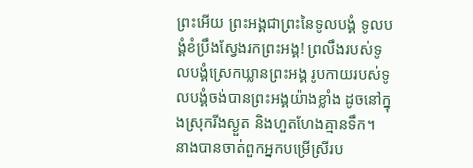ព្រះអើយ ព្រះអង្គជាព្រះនៃទូលបង្គំ ទូលបង្គំខំប្រឹងស្វែងរកព្រះអង្គ! ព្រលឹងរបស់ទូលបង្គំស្រេកឃ្លានព្រះអង្គ រូបកាយរបស់ទូលបង្គំចង់បានព្រះអង្គយ៉ាងខ្លាំង ដូចនៅក្នុងស្រុករីងស្ងួត និងហួតហែងគ្មានទឹក។
នាងបានចាត់ពួកអ្នកបម្រើស្រីរប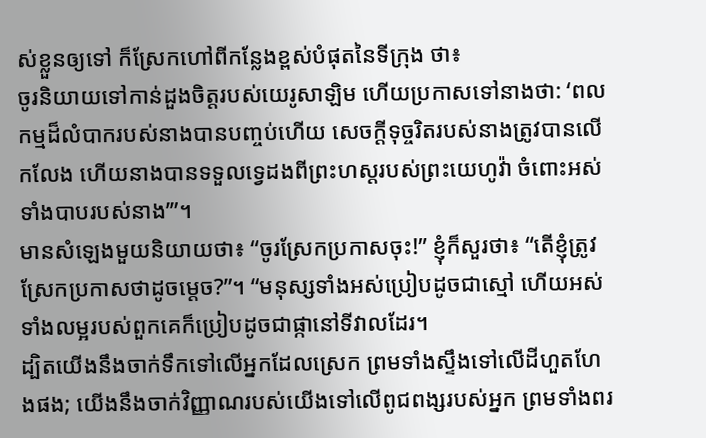ស់ខ្លួនឲ្យទៅ ក៏ស្រែកហៅពីកន្លែងខ្ពស់បំផុតនៃទីក្រុង ថា៖
ចូរនិយាយទៅកាន់ដួងចិត្តរបស់យេរូសាឡិម ហើយប្រកាសទៅនាងថា: ‘ពលកម្មដ៏លំបាករបស់នាងបានបញ្ចប់ហើយ សេចក្ដីទុច្ចរិតរបស់នាងត្រូវបានលើកលែង ហើយនាងបានទទួលទ្វេដងពីព្រះហស្តរបស់ព្រះយេហូវ៉ា ចំពោះអស់ទាំងបាបរបស់នាង’”។
មានសំឡេងមួយនិយាយថា៖ “ចូរស្រែកប្រកាសចុះ!” ខ្ញុំក៏សួរថា៖ “តើខ្ញុំត្រូវស្រែកប្រកាសថាដូចម្ដេច?”។ “មនុស្សទាំងអស់ប្រៀបដូចជាស្មៅ ហើយអស់ទាំងលម្អរបស់ពួកគេក៏ប្រៀបដូចជាផ្កានៅទីវាលដែរ។
ដ្បិតយើងនឹងចាក់ទឹកទៅលើអ្នកដែលស្រេក ព្រមទាំងស្ទឹងទៅលើដីហួតហែងផង; យើងនឹងចាក់វិញ្ញាណរបស់យើងទៅលើពូជពង្សរបស់អ្នក ព្រមទាំងពរ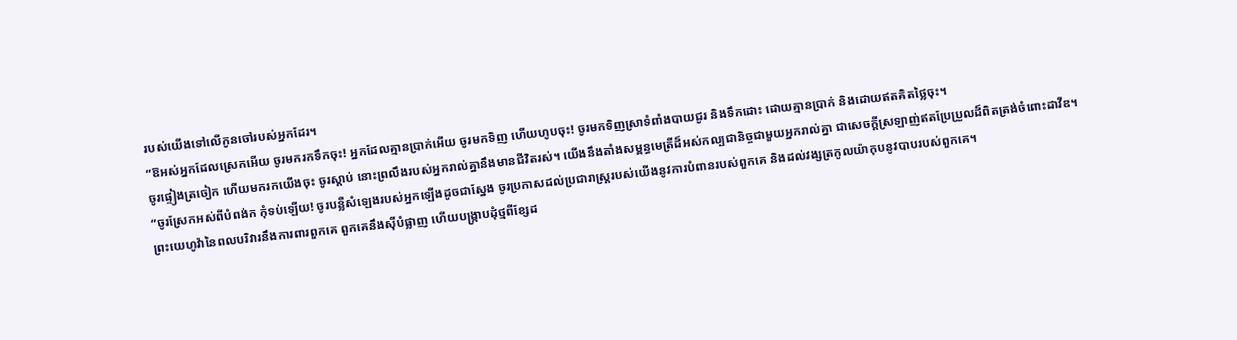របស់យើងទៅលើកូនចៅរបស់អ្នកដែរ។
“ឱអស់អ្នកដែលស្រេកអើយ ចូរមករកទឹកចុះ! អ្នកដែលគ្មានប្រាក់អើយ ចូរមកទិញ ហើយហូបចុះ! ចូរមកទិញស្រាទំពាំងបាយជូរ និងទឹកដោះ ដោយគ្មានប្រាក់ និងដោយឥតគិតថ្លៃចុះ។
ចូរផ្ទៀងត្រចៀក ហើយមករកយើងចុះ ចូរស្ដាប់ នោះព្រលឹងរបស់អ្នករាល់គ្នានឹងមានជីវិតរស់។ យើងនឹងតាំងសម្ពន្ធមេត្រីដ៏អស់កល្បជានិច្ចជាមួយអ្នករាល់គ្នា ជាសេចក្ដីស្រឡាញ់ឥតប្រែប្រួលដ៏ពិតត្រង់ចំពោះដាវីឌ។
“ចូរស្រែកអស់ពីបំពង់ក កុំទប់ឡើយ! ចូរបន្លឺសំឡេងរបស់អ្នកឡើងដូចជាស្នែង ចូរប្រកាសដល់ប្រជារាស្ត្ររបស់យើងនូវការបំពានរបស់ពួកគេ និងដល់វង្សត្រកូលយ៉ាកុបនូវបាបរបស់ពួកគេ។
ព្រះយេហូវ៉ានៃពលបរិវារនឹងការពារពួកគេ ពួកគេនឹងស៊ីបំផ្លាញ ហើយបង្ក្រាបដុំថ្មពីខ្សែដ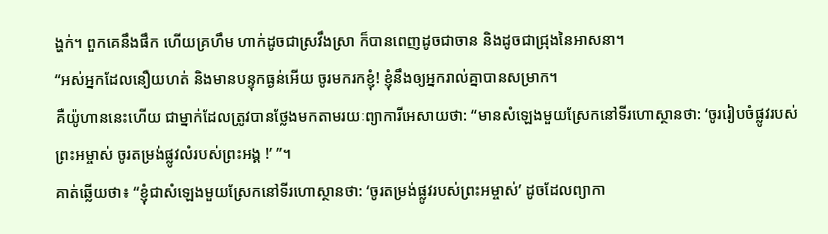ង្ហក់។ ពួកគេនឹងផឹក ហើយគ្រហឹម ហាក់ដូចជាស្រវឹងស្រា ក៏បានពេញដូចជាចាន និងដូចជាជ្រុងនៃអាសនា។
“អស់អ្នកដែលនឿយហត់ និងមានបន្ទុកធ្ងន់អើយ ចូរមករកខ្ញុំ! ខ្ញុំនឹងឲ្យអ្នករាល់គ្នាបានសម្រាក។
គឺយ៉ូហាននេះហើយ ជាម្នាក់ដែលត្រូវបានថ្លែងមកតាមរយៈព្យាការីអេសាយថា: “មានសំឡេងមួយស្រែកនៅទីរហោស្ថានថា: ‘ចូររៀបចំផ្លូវរបស់ព្រះអម្ចាស់ ចូរតម្រង់ផ្លូវលំរបស់ព្រះអង្គ !’ ”។
គាត់ឆ្លើយថា៖ “ខ្ញុំជាសំឡេងមួយស្រែកនៅទីរហោស្ថានថា: ‘ចូរតម្រង់ផ្លូវរបស់ព្រះអម្ចាស់’ ដូចដែលព្យាកា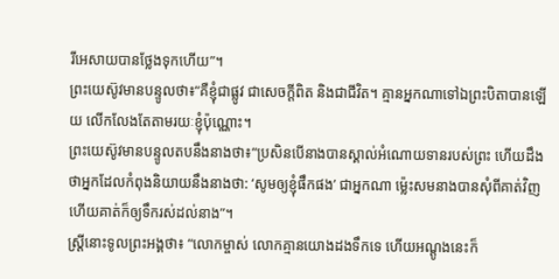រីអេសាយបានថ្លែងទុកហើយ”។
ព្រះយេស៊ូវមានបន្ទូលថា៖“គឺខ្ញុំជាផ្លូវ ជាសេចក្ដីពិត និងជាជីវិត។ គ្មានអ្នកណាទៅឯព្រះបិតាបានឡើយ លើកលែងតែតាមរយៈខ្ញុំប៉ុណ្ណោះ។
ព្រះយេស៊ូវមានបន្ទូលតបនឹងនាងថា៖“ប្រសិនបើនាងបានស្គាល់អំណោយទានរបស់ព្រះ ហើយដឹងថាអ្នកដែលកំពុងនិយាយនឹងនាងថា: ‘សូមឲ្យខ្ញុំផឹកផង’ ជាអ្នកណា ម្ល៉េះសមនាងបានសុំពីគាត់វិញ ហើយគាត់ក៏ឲ្យទឹករស់ដល់នាង”។
ស្ត្រីនោះទូលព្រះអង្គថា៖ “លោកម្ចាស់ លោកគ្មានយោងដងទឹកទេ ហើយអណ្ដូងនេះក៏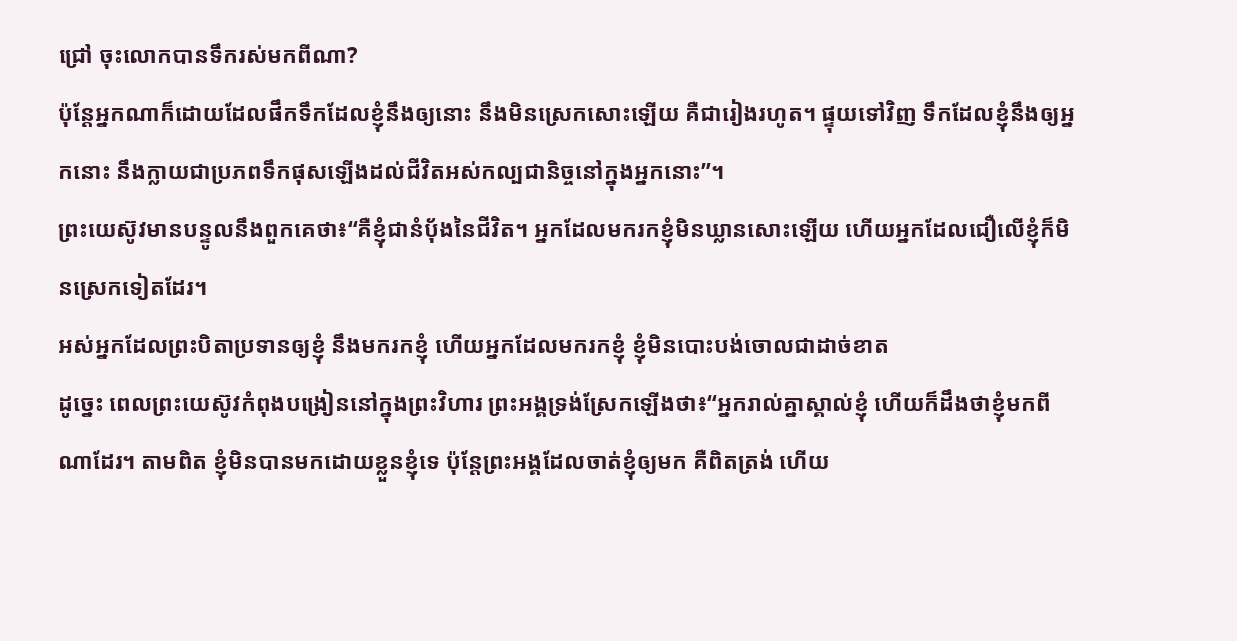ជ្រៅ ចុះលោកបានទឹករស់មកពីណា?
ប៉ុន្តែអ្នកណាក៏ដោយដែលផឹកទឹកដែលខ្ញុំនឹងឲ្យនោះ នឹងមិនស្រេកសោះឡើយ គឺជារៀងរហូត។ ផ្ទុយទៅវិញ ទឹកដែលខ្ញុំនឹងឲ្យអ្នកនោះ នឹងក្លាយជាប្រភពទឹកផុសឡើងដល់ជីវិតអស់កល្បជានិច្ចនៅក្នុងអ្នកនោះ”។
ព្រះយេស៊ូវមានបន្ទូលនឹងពួកគេថា៖“គឺខ្ញុំជានំប៉័ងនៃជីវិត។ អ្នកដែលមករកខ្ញុំមិនឃ្លានសោះឡើយ ហើយអ្នកដែលជឿលើខ្ញុំក៏មិនស្រេកទៀតដែរ។
អស់អ្នកដែលព្រះបិតាប្រទានឲ្យខ្ញុំ នឹងមករកខ្ញុំ ហើយអ្នកដែលមករកខ្ញុំ ខ្ញុំមិនបោះបង់ចោលជាដាច់ខាត
ដូច្នេះ ពេលព្រះយេស៊ូវកំពុងបង្រៀននៅក្នុងព្រះវិហារ ព្រះអង្គទ្រង់ស្រែកឡើងថា៖“អ្នករាល់គ្នាស្គាល់ខ្ញុំ ហើយក៏ដឹងថាខ្ញុំមកពីណាដែរ។ តាមពិត ខ្ញុំមិនបានមកដោយខ្លួនខ្ញុំទេ ប៉ុន្តែព្រះអង្គដែលចាត់ខ្ញុំឲ្យមក គឺពិតត្រង់ ហើយ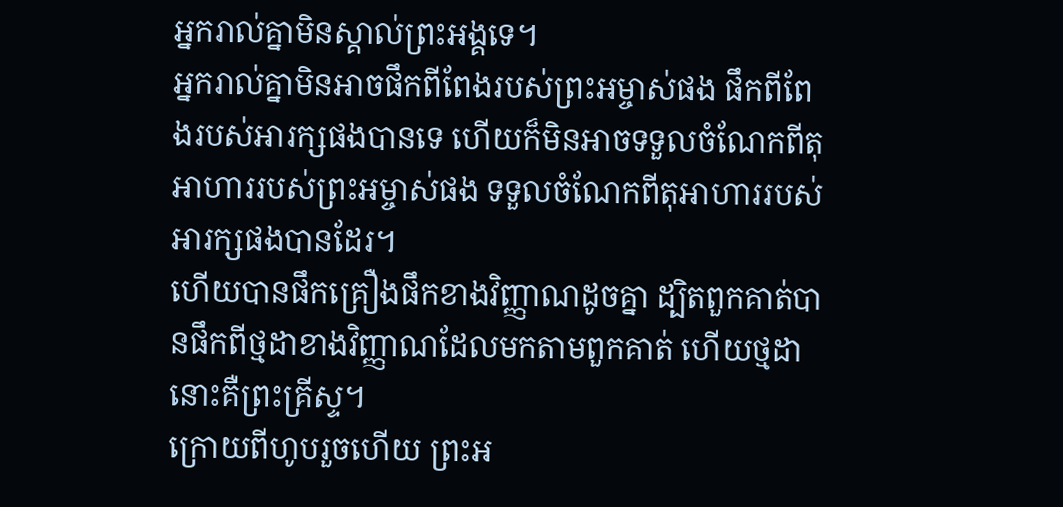អ្នករាល់គ្នាមិនស្គាល់ព្រះអង្គទេ។
អ្នករាល់គ្នាមិនអាចផឹកពីពែងរបស់ព្រះអម្ចាស់ផង ផឹកពីពែងរបស់អារក្សផងបានទេ ហើយក៏មិនអាចទទួលចំណែកពីតុអាហាររបស់ព្រះអម្ចាស់ផង ទទួលចំណែកពីតុអាហាររបស់អារក្សផងបានដែរ។
ហើយបានផឹកគ្រឿងផឹកខាងវិញ្ញាណដូចគ្នា ដ្បិតពួកគាត់បានផឹកពីថ្មដាខាងវិញ្ញាណដែលមកតាមពួកគាត់ ហើយថ្មដានោះគឺព្រះគ្រីស្ទ។
ក្រោយពីហូបរួចហើយ ព្រះអ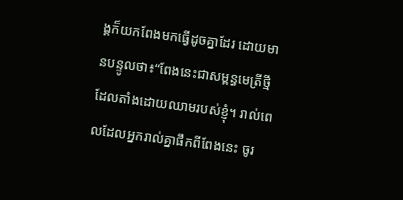ង្គក៏យកពែងមកធ្វើដូចគ្នាដែរ ដោយមានបន្ទូលថា៖“ពែងនេះជាសម្ពន្ធមេត្រីថ្មី ដែលតាំងដោយឈាមរបស់ខ្ញុំ។ រាល់ពេលដែលអ្នករាល់គ្នាផឹកពីពែងនេះ ចូរ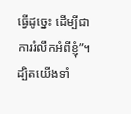ធ្វើដូច្នេះ ដើម្បីជាការរំលឹកអំពីខ្ញុំ”។
ដ្បិតយើងទាំ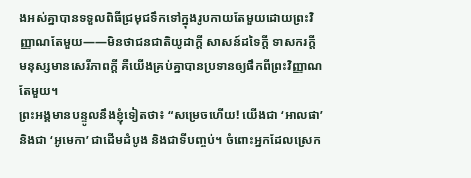ងអស់គ្នាបានទទួលពិធីជ្រមុជទឹកទៅក្នុងរូបកាយតែមួយដោយព្រះវិញ្ញាណតែមួយ——មិនថាជនជាតិយូដាក្ដី សាសន៍ដទៃក្ដី ទាសករក្ដី មនុស្សមានសេរីភាពក្ដី គឺយើងគ្រប់គ្នាបានប្រទានឲ្យផឹកពីព្រះវិញ្ញាណតែមួយ។
ព្រះអង្គមានបន្ទូលនឹងខ្ញុំទៀតថា៖ “សម្រេចហើយ! យើងជា ‘អាលផា’ និងជា ‘អូមេកា’ ជាដើមដំបូង និងជាទីបញ្ចប់។ ចំពោះអ្នកដែលស្រេក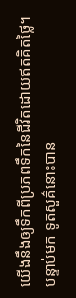យើងនឹងឲ្យទឹកពីប្រភពទឹកនៃជីវិតដោយឥតគិតថ្លៃ។
បន្ទាប់មក ទូតសួគ៌នោះបាន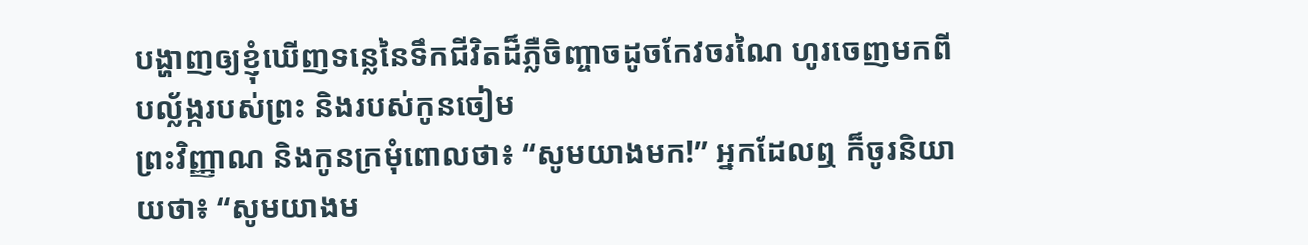បង្ហាញឲ្យខ្ញុំឃើញទន្លេនៃទឹកជីវិតដ៏ភ្លឺចិញ្ចាចដូចកែវចរណៃ ហូរចេញមកពីបល្ល័ង្ករបស់ព្រះ និងរបស់កូនចៀម
ព្រះវិញ្ញាណ និងកូនក្រមុំពោលថា៖ “សូមយាងមក!” អ្នកដែលឮ ក៏ចូរនិយាយថា៖ “សូមយាងម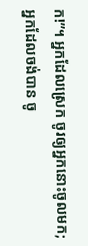ក!”។ អ្នកដែលស្រេក ចូរឲ្យអ្នកនោះចូលមក; អ្នកដែលចង់បាន ចូ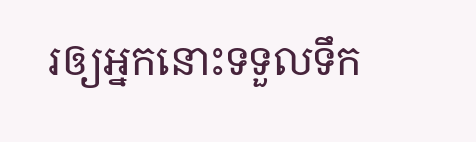រឲ្យអ្នកនោះទទួលទឹក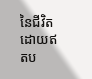នៃជីវិតដោយឥតប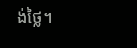ង់ថ្លៃ។